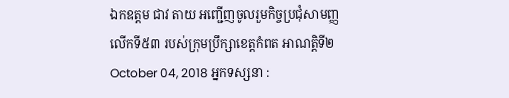ឯកឧត្តម ជាវ តាយ អញ្ជើញចូលរួមកិច្ចប្រជុំសាមញ្ញលើកទី៥៣ របស់ក្រុមប្រឹក្សាខេត្តកំពត អាណត្តិទី២
October 04, 2018 អ្នកទស្សនា :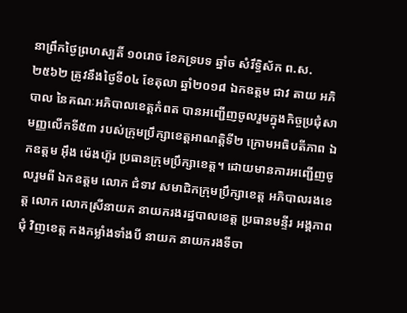នាព្រឹកថ្ងៃព្រហស្បតិ៍ ១០រោច ខែភទ្របទ ឆ្នាំច សំរឹទ្ធិស័ក ព.ស.២៥៦២ ត្រូវនឹងថ្ងៃទី០៤ ខែតុលា ឆ្នាំ២០១៨ ឯកឧត្តម ជាវ តាយ អភិបាល នៃគណៈអភិបាលខេត្តកំពត បានអញ្ជើញចូលរួមក្នុងកិច្ចប្រជុំសាមញ្ញលើកទី៥៣ របស់ក្រុមប្រឹក្សាខេត្តអាណត្តិទី២ ក្រោមអធិបតីភាព ឯកឧត្តម អ៊ឹង ម៉េងហ៊ួរ ប្រធានក្រុមប្រឹក្សាខេត្ត។ ដោយមានការអញ្ជើញចូលរួមពី ឯកឧត្តម លោក ជំទាវ សមាជិកក្រុមប្រឹក្សាខេត្ត អភិបាលរងខេត្ត លោក លោកស្រីនាយក នាយករងរដ្ឋបាលខេត្ត ប្រធានមន្ទីរ អង្គភាពជុំ វិញខេត្ត កងកម្លាំងទាំងបី នាយក នាយករងទីចា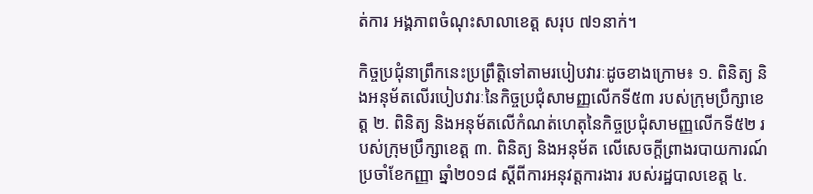ត់ការ អង្គភាពចំណុះសាលាខេត្ត សរុប ៧១នាក់។

កិច្ចប្រជុំនាព្រឹកនេះប្រព្រឹត្តិទៅតាមរបៀបវារៈដូចខាងក្រោម៖ ១. ពិនិត្យ និងអនុម័តលើរបៀបវារៈនៃកិច្ចប្រជុំសាមញ្ញលើកទី៥៣ របស់ក្រុមប្រឹក្សាខេត្ត ២. ពិនិត្យ និងអនុម័តលើកំណត់ហេតុនៃកិច្ចប្រជុំសាមញ្ញលើកទី៥២ របស់ក្រុមប្រឹក្សាខេត្ត ៣. ពិនិត្យ និងអនុម័ត លើសេចក្តីព្រាងរបាយការណ៍ប្រចាំខែកញ្ញា ឆ្នាំ២០១៨ ស្តីពីការអនុវត្តការងារ របស់រដ្ឋបាលខេត្ត ៤.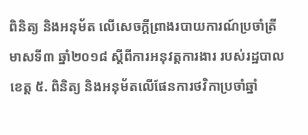ពិនិត្យ និងអនុម័ត លើសេចក្តីព្រាងរបាយការណ៍ប្រចាំត្រីមាសទី៣ ឆ្នាំ២០១៨ ស្តីពីការអនុវត្តការងារ របស់រដ្ឋបាលខេត្ត ៥. ពិនិត្យ និងអនុម័តលើផែនការថវិកាប្រចាំឆ្នាំ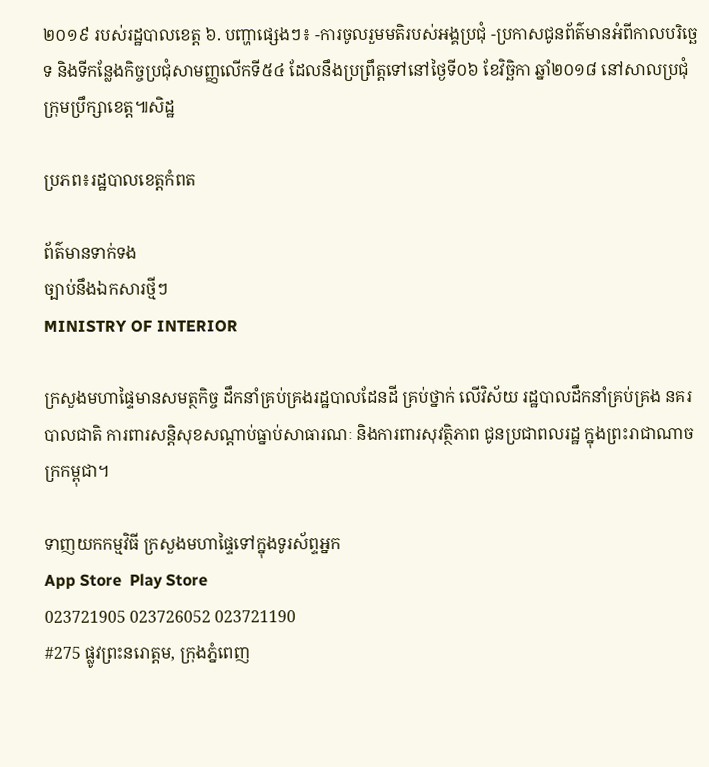២០១៩ របស់រដ្ឋបាលខេត្ត ៦. បញ្ហាផ្សេងៗ៖ -ការចូលរួមមតិរបស់អង្គប្រជុំ -ប្រកាសជូនព័ត៌មានអំពីកាលបរិច្ឆេទ និងទីកន្លែងកិច្ចប្រជុំសាមញ្ញលើកទី៥៤ ដែលនឹងប្រព្រឹត្តទៅនៅថ្ងៃទី០៦ ខែវិច្ឆិកា ឆ្នាំ២០១៨ នៅសាលប្រជុំក្រុមប្រឹក្សាខេត្ត៕សិដ្ឋ

ប្រភព៖រដ្ឋបាលខេត្តកំពត

ព័ត៌មានទាក់ទង
ច្បាប់នឹងឯកសារថ្មីៗ
MINISTRY OF INTERIOR

ក្រសួងមហាផ្ទៃមានសមត្ថកិច្ច ដឹកនាំគ្រប់គ្រងរដ្ឋបាលដែនដី គ្រប់ថ្នាក់ លើវិស័យ រដ្ឋបាលដឹកនាំគ្រប់គ្រង នគរបាលជាតិ ការពារសន្តិសុខសណ្តាប់ធ្នាប់សាធារណៈ និងការពារសុវត្ថិភាព ជូនប្រជាពលរដ្ឋ ក្នុងព្រះរាជាណាចក្រកម្ពុជា។

ទាញយកកម្មវិធី ក្រសួងមហាផ្ទៃទៅក្នុងទូរស័ព្ទអ្នក
App Store  Play Store
023721905 023726052 023721190
#275 ផ្លូវព្រះនរោត្តម, ក្រុងភ្នំពេញ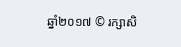ឆ្នាំ២០១៧ © រក្សាសិ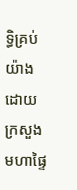ទ្ធិគ្រប់យ៉ាងដោយ ក្រសួងមហាផ្ទៃ